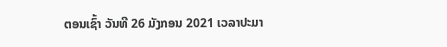ຕອນເຊົ້າ ວັນທີ 26 ມັງກອນ 2021 ເວລາປະມາ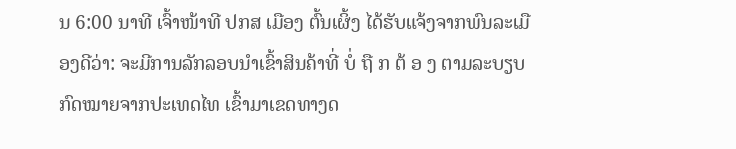ນ 6:00 ນາທີ ເຈົ້າໜ້າທີ ປກສ ເມືອງ ຕົ້ນເຜິ້ງ ໄດ້ຮັບແຈ້ງຈາກພົນລະເມືອງດີວ່າ: ຈະມີການລັກລອບນໍາເຂົ້າສິນຄ້າທີ່ ບໍ່ ຖື ກ ຕ້ ອ ງ ຕາມລະບຽບກົດໝາຍຈາກປະເທດໄທ ເຂົ້າມາເຂດທາງດ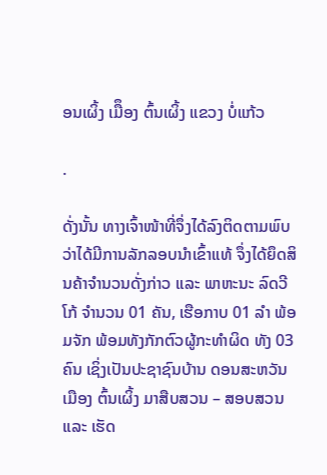ອນເຜິ້ງ ເມືຶອງ ຕົ້ນເຜິ້ງ ແຂວງ ບໍ່ແກ້ວ

.

ດັ່ງນັ້ນ ທາງເຈົ້າໜ້າທີ່ຈຶ່ງໄດ້ລົງຕິດຕາມພົບວ່າໄດ້ມີການລັກລອບນໍາເຂົ້າແທ້ ຈຶ່ງໄດ້ຍຶດສິນຄ້າຈໍານວນດັ່ງກ່າວ ແລະ ພາຫະນະ ລົດວີໂກ້ ຈໍານວນ 01 ຄັນ, ເຮືອກາບ 01 ລໍາ ພ້ອມຈັກ ພ້ອມທັງກັກຕົວຜູ້ກະທຳຜິດ ທັງ 03 ຄົນ ເຊິ່ງເປັນປະຊາຊົນບ້ານ ດອນສະຫວັນ ເມືອງ ຕົ້ນເຜິ້ງ ມາສືບສວນ – ສອບສວນ ແລະ ເຮັດ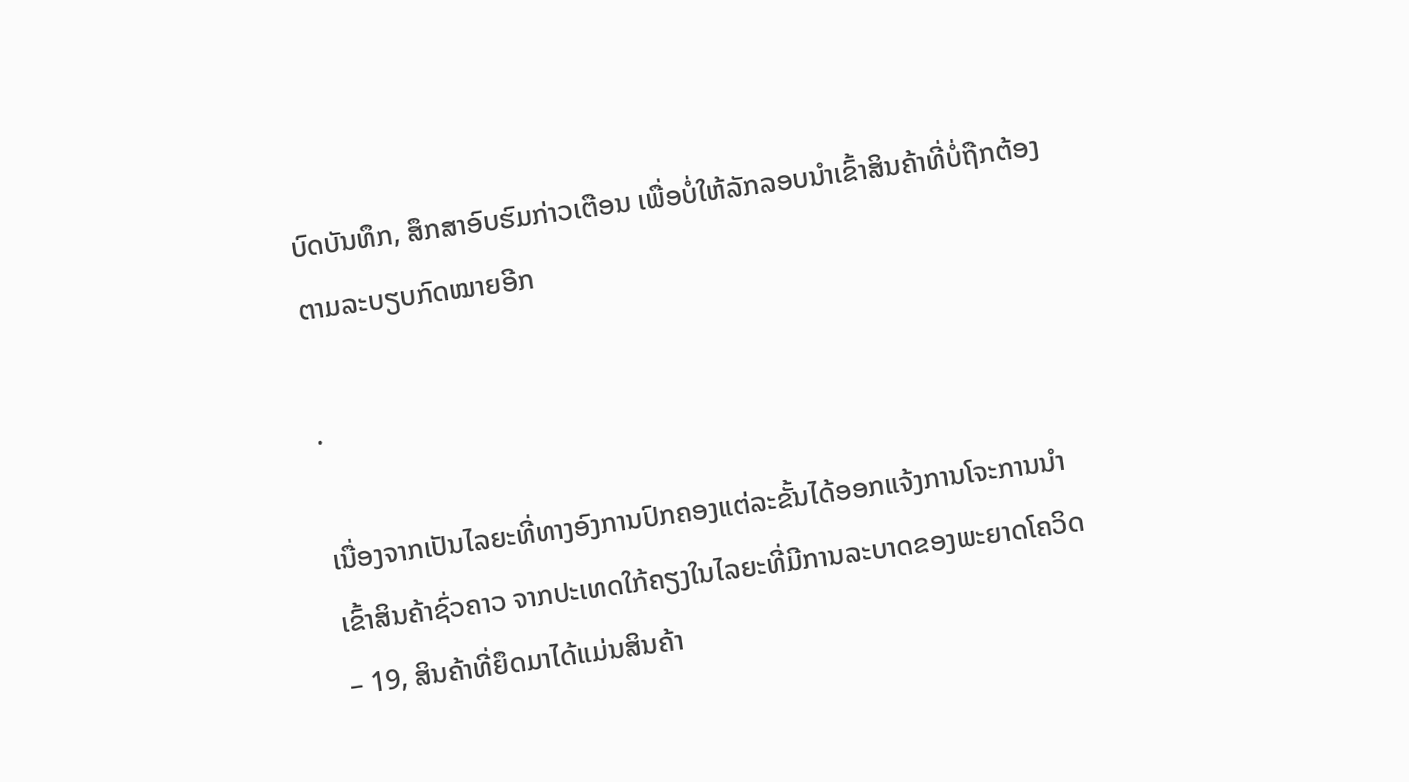ບົດບັນທຶກ, ສຶກສາອົບຮົມກ່າວເຕືອນ ເພື່ອບໍ່ໃຫ້ລັກລອບນໍາເຂົ້າສິນຄ້າທີ່ບໍ່ຖືກຕ້ອງຕາມລະບຽບກົດໝາຍອີກ

.

ເນື່ອງຈາກເປັນໄລຍະທີ່ທາງອົງການປົກຄອງແຕ່ລະຂັ້ນໄດ້ອອກແຈ້ງການໂຈະການນໍາເຂົ້າສິນຄ້າຊົ່ວຄາວ ຈາກປະເທດໃກ້ຄຽງໃນໄລຍະທີ່ມີການລະບາດຂອງພະຍາດໂຄວິດ – 19, ສິນຄ້າທີ່ຍຶດມາໄດ້ແມ່ນສິນຄ້າ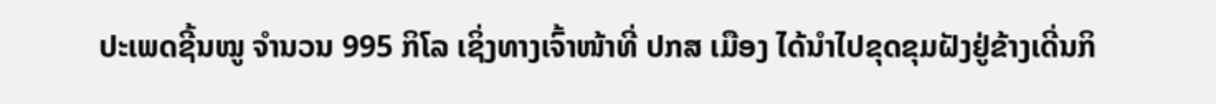ປະເພດຊີ້ນໝູ ຈໍານວນ 995 ກິໂລ ເຊິ່ງທາງເຈົ້າໜ້າທີ່ ປກສ ເມືອງ ໄດ້ນໍາໄປຂຸດຂຸມຝັງຢູ່ຂ້າງເດີ່ນກິ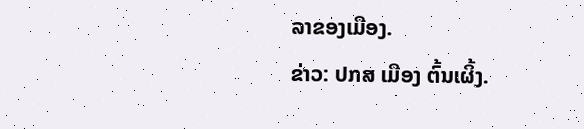ລາຂອງເມືອງ.
ຂ່າວ: ປກສ ເມືອງ ຕົ້ນເຜິ້ງ.